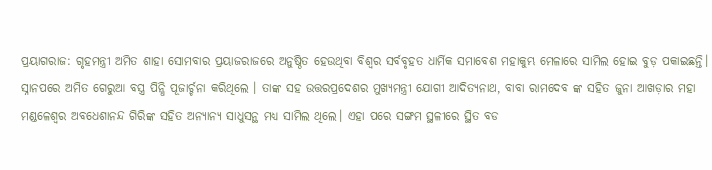ପ୍ରୟାଗରାଜ: ଗୃହମନ୍ତ୍ରୀ ଅମିତ ଶାହା ସୋମବାର ପ୍ରୟାଜରାଜରେ ଅନୁଷ୍ଠିତ ହେଉଥିବା ବିଶ୍ୱର ସର୍ବବୃହତ ଧାର୍ମିକ ସମାବେଶ ମହାକୁମ୍ଭ ମେଳାରେ ସାମିଲ ହୋଇ ବୁଡ଼ ପକାଇଛନ୍ତି। ସ୍ନାନପରେ ଅମିତ ଗେରୁଆ ବସ୍ତ୍ର ପିନ୍ଧି ପୂଜାର୍ଚ୍ଚନା କରିଥିଲେ । ତାଙ୍କ ସହ ଉତ୍ତରପ୍ରଦେଶର ମୁଖ୍ୟମନ୍ତ୍ରୀ ଯୋଗୀ ଆଦିତ୍ୟନାଥ, ବାବା ରାମଦେବ ଙ୍କ ସହିତ ଜୁନା ଆଖଡ଼ାର ମହା ମଣ୍ଡଳେଶ୍ୱର ଅବଧେଶାନନ୍ଦ ଗିରିଙ୍କ ସହିତ ଅନ୍ୟାନ୍ୟ ସାଧୁସନ୍ଥ ମଧ୍ୟ ସାମିଲ ଥିଲେ। ଏହା ପରେ ସଙ୍ଗମ ସ୍ଥଳୀରେ ସ୍ଥିତ ବଡ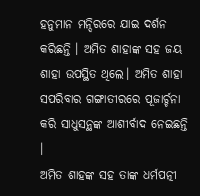ହନୁମାନ ମନ୍ଦିରରେ ଯାଇ ଦର୍ଶନ କରିଛନ୍ତି । ଅମିତ ଶାହାଙ୍କ ସହ ଜୟ ଶାହା ଉପସ୍ଥିତ ଥିଲେ। ଅମିତ ଶାହା ସପରିବାର ଗଙ୍ଗାତୀରରେ ପୂଜାର୍ଚ୍ଚନା କରି ସାଧୁସନ୍ଥଙ୍କ ଆଶୀର୍ବାଦ ନେଇଛନ୍ତି ।
ଅମିତ ଶାହଙ୍କ ସହ ତାଙ୍କ ଧର୍ମପତ୍ନୀ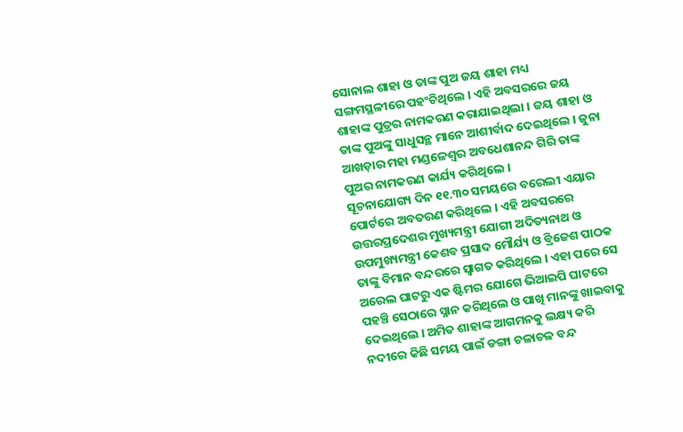ସୋନାଲ ଶାହା ଓ ତାଙ୍କ ପୁଅ ଜୟ ଶାହା ମଧ୍ୟ ସଙ୍ଗମସ୍ଥଳୀରେ ପହଂଚିଥିଲେ । ଏହି ଅବସରରେ ଜୟ ଶାହାଙ୍କ ପୁତ୍ରର ନାମକରଣ କରାଯାଇଥିଲା । ଜୟ ଶାହା ଓ ତାଙ୍କ ପୁଅଙ୍କୁ ସାଧୁସନ୍ଥ ମାନେ ଆଶୀର୍ବାଦ ଦେଇଥିଲେ । ଜୁନା ଆଖଡ଼ାର ମହା ମଣ୍ଡଳେଶ୍ୱର ଅବଧେଶାନନ୍ଦ ଗିରି ତାଙ୍କ ପୁଅର ନାମକରଣ କାର୍ଯ୍ୟ କରିଥିଲେ ।
ସୂଚନାଯୋଗ୍ୟ ଦିନ ୧୧.୩୦ ସମୟରେ ବରେଲୀ ଏୟାର ପୋର୍ଟରେ ଅବତରଣ କରିଥିଲେ । ଏହି ଅବସରରେ ଉତ୍ତରପ୍ରଦେଶର ମୁଖ୍ୟମନ୍ତ୍ରୀ ଯୋଗୀ ଅଦିତ୍ୟନାଥ ଓ ଉପମୁଖ୍ୟମନ୍ତ୍ରୀ କେଶବ ପ୍ରସାଦ ମୌର୍ଯ୍ୟ ଓ ବ୍ରିଜେଶ ପାଠକ ତାଙ୍କୁ ବିମାନ ବନ୍ଦରରେ ସ୍ୱାଗତ କରିଥିଲେ । ଏହା ପରେ ସେ ଅରେଲ ଘାଟରୁ ଏକ ଷ୍ଟିମର ଯୋଗେ ଭିଆଇପି ଘାଟରେ ପହଞ୍ଚି ସେଠାରେ ସ୍ନାନ କରିଥିଲେ ଓ ପାଖି ମାନଙ୍କୁ ଖାଇବାକୁ ଦେଇଥିଲେ । ଅମିତ ଶାହାଙ୍କ ଆଗମନକୁ ଲକ୍ଷ୍ୟ କରି ନଦୀରେ କିଛି ସମୟ ପାଇଁ ଡଙ୍ଗା ଚଳାଚଳ ବନ୍ଦ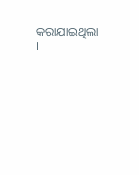କରାଯାଇଥିଲା ।